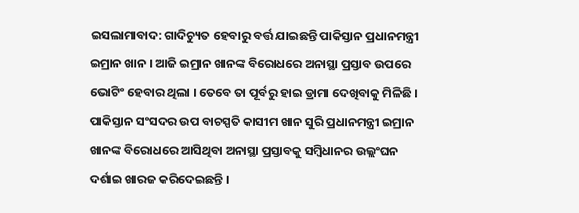ଇସଲାମାବାଦ: ଗାଦିଚ୍ୟୁତ ହେବାରୁ ବର୍ତ୍ତ ଯାଇଛନ୍ତି ପାକିସ୍ତାନ ପ୍ରଧାନମନ୍ତ୍ରୀ ଇମ୍ରାନ ଖାନ । ଆଜି ଇମ୍ରାନ ଖାନଙ୍କ ବିରୋଧରେ ଅନାସ୍ଥା ପ୍ରସ୍ତାବ ଉପରେ ଭୋଟିଂ ହେବାର ଥିଲା । ତେବେ ତା ପୂର୍ବରୁ ହାଇ ଡ୍ରାମା ଦେଖିବାକୁ ମିଳିଛି । ପାକିସ୍ତାନ ସଂସଦର ଉପ ବାଚସ୍ପତି କାସୀମ ଖାନ ସୁରି ପ୍ରଧାନମନ୍ତ୍ରୀ ଇମ୍ରାନ ଖାନଙ୍କ ବିରୋଧରେ ଆସିଥିବା ଅନାସ୍ଥା ପ୍ରସ୍ତାବକୁ ସମ୍ବିଧାନର ଉଲ୍ଲଂଘନ ଦର୍ଶାଇ ଖାରଜ କରିଦେଇଛନ୍ତି ।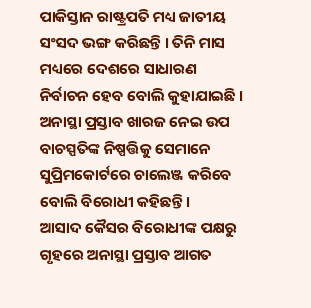ପାକିସ୍ତାନ ରାଷ୍ଟ୍ରପତି ମଧ୍ୟ ଜାତୀୟ ସଂସଦ ଭଙ୍ଗ କରିଛନ୍ତି । ତିନି ମାସ ମଧ୍ୟରେ ଦେଶରେ ସାଧାରଣ ନିର୍ବାଚନ ହେବ ବୋଲି କୁହାଯାଇଛି । ଅନାସ୍ଥା ପ୍ରସ୍ତାବ ଖାରଜ ନେଇ ଉପ ବାଚସ୍ପତିଙ୍କ ନିଷ୍ପତ୍ତିକୁ ସେମାନେ ସୁପ୍ରିମକୋର୍ଟରେ ଚାଲେଞ୍ଜ କରିବେ ବୋଲି ବିରୋଧୀ କହିଛନ୍ତି ।
ଆସାଦ କୈସର ବିରୋଧୀଙ୍କ ପକ୍ଷରୁ ଗୃହରେ ଅନାସ୍ଥା ପ୍ରସ୍ତାବ ଆଗତ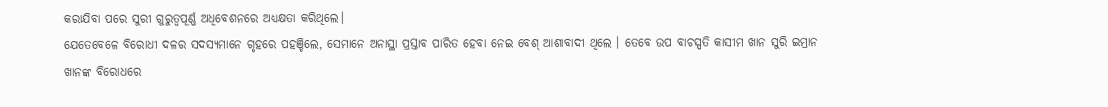କରାଯିବା ପରେ ସୁରୀ ଗୁରୁତ୍ୱପୂର୍ଣ୍ଣ ଅଧିବେଶନରେ ଅଧ୍ୟକ୍ଷତା କରିଥିଲେ।
ଯେତେବେଳେ ବିରୋଧୀ ଦଳର ସଦସ୍ୟମାନେ ଗୃହରେ ପହଞ୍ଚିଲେ, ସେମାନେ ଅନାସ୍ଥା ପ୍ରସ୍ତାବ ପାରିତ ହେବା ନେଇ ବେଶ୍ ଆଶାବାଦୀ ଥିଲେ । ତେବେ ଉପ ବାଚସ୍ପତି କାସୀମ ଖାନ ସୁରି ଇମ୍ରାନ ଖାନଙ୍କ ବିରୋଧରେ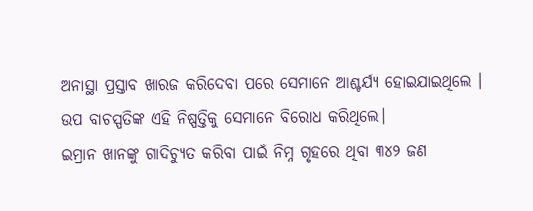ଅନାସ୍ଥା ପ୍ରସ୍ତାବ ଖାରଜ କରିଦେବା ପରେ ସେମାନେ ଆଶ୍ଚର୍ଯ୍ୟ ହୋଇଯାଇଥିଲେ । ଉପ ବାଚସ୍ପତିଙ୍କ ଏହି ନିଷ୍ପତ୍ତିକୁ ସେମାନେ ବିରୋଧ କରିଥିଲେ।
ଇମ୍ରାନ ଖାନଙ୍କୁ ଗାଦିଚ୍ୟୁତ କରିବା ପାଇଁ ନିମ୍ନ ଗୃହରେ ଥିବା ୩୪୨ ଜଣ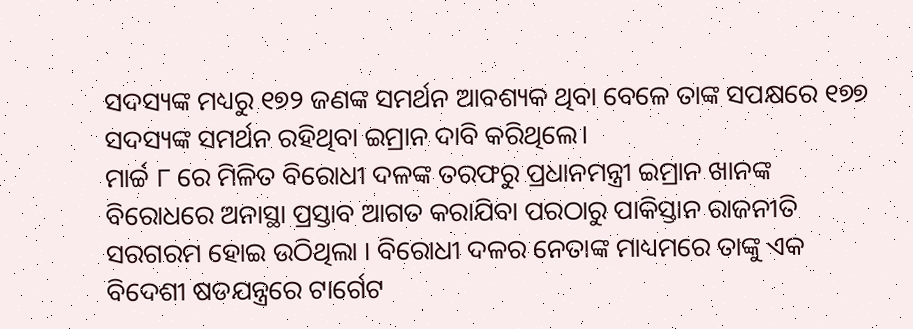ସଦସ୍ୟଙ୍କ ମଧ୍ୟରୁ ୧୭୨ ଜଣଙ୍କ ସମର୍ଥନ ଆବଶ୍ୟକ ଥିବା ବେଳେ ତାଙ୍କ ସପକ୍ଷରେ ୧୭୭ ସଦସ୍ୟଙ୍କ ସମର୍ଥନ ରହିଥିବା ଇମ୍ରାନ ଦାବି କରିଥିଲେ।
ମାର୍ଚ୍ଚ ୮ ରେ ମିଳିତ ବିରୋଧୀ ଦଳଙ୍କ ତରଫରୁ ପ୍ରଧାନମନ୍ତ୍ରୀ ଇମ୍ରାନ ଖାନଙ୍କ ବିରୋଧରେ ଅନାସ୍ଥା ପ୍ରସ୍ତାବ ଆଗତ କରାଯିବା ପରଠାରୁ ପାକିସ୍ତାନ ରାଜନୀତି ସରଗରମ ହୋଇ ଉଠିଥିଲା । ବିରୋଧୀ ଦଳର ନେତାଙ୍କ ମାଧ୍ୟମରେ ତାଙ୍କୁ ଏକ ବିଦେଶୀ ଷଡଯନ୍ତ୍ରରେ ଟାର୍ଗେଟ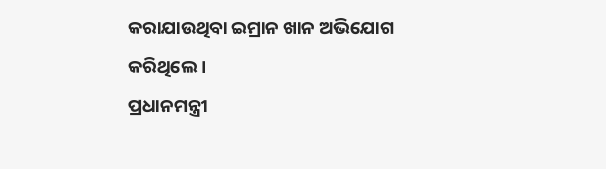କରାଯାଉଥିବା ଇମ୍ରାନ ଖାନ ଅଭିଯୋଗ କରିଥିଲେ ।
ପ୍ରଧାନମନ୍ତ୍ରୀ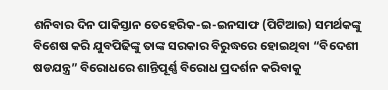ଶନିବାର ଦିନ ପାକିସ୍ତାନ ତେହେରିକ-ଇ-ଇନସାଫ (ପିଟିଆଇ) ସମର୍ଥକଙ୍କୁ ବିଶେଷ କରି ଯୁବପିଢିଙ୍କୁ ତାଙ୍କ ସରକାର ବିରୁଦ୍ଧରେ ହୋଇଥିବା “ବିଦେଶୀ ଷଡଯନ୍ତ୍ର” ବିରୋଧରେ ଶାନ୍ତିପୂର୍ଣ୍ଣ ବିରୋଧ ପ୍ରଦର୍ଶନ କରିବାକୁ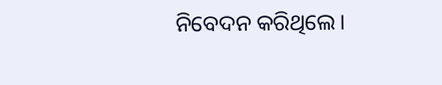ନିବେଦନ କରିଥିଲେ।